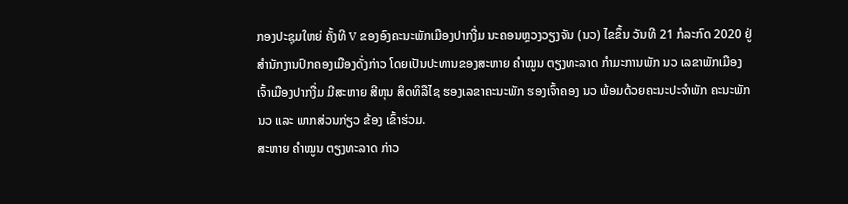ກອງປະຊຸມໃຫຍ່ ຄັ້ງທີ V ຂອງອົງຄະນະພັກເມືອງປາກງື່ມ ນະຄອນຫຼວງວຽງຈັນ (ນວ) ໄຂຂຶ້ນ ວັນທີ 21 ກໍລະກົດ 2020 ຢູ່ສຳນັກງານປົກຄອງເມືອງດັ່ງກ່າວ ໂດຍເປັນປະທານຂອງສະຫາຍ ຄຳໝູນ ຕຽງທະລາດ ກຳມະການພັກ ນວ ເລຂາພັກເມືອງ ເຈົ້າເມືອງປາກງື່ມ ມີສະຫາຍ ສີຫຸນ ສິດທິລືໄຊ ຮອງເລຂາຄະນະພັກ ຮອງເຈົ້າຄອງ ນວ ພ້ອມດ້ວຍຄະນະປະຈຳພັກ ຄະນະພັກ ນວ ແລະ ພາກສ່ວນກ່ຽວ ຂ້ອງ ເຂົ້າຮ່ວມ.
ສະຫາຍ ຄຳໝູນ ຕຽງທະລາດ ກ່າວ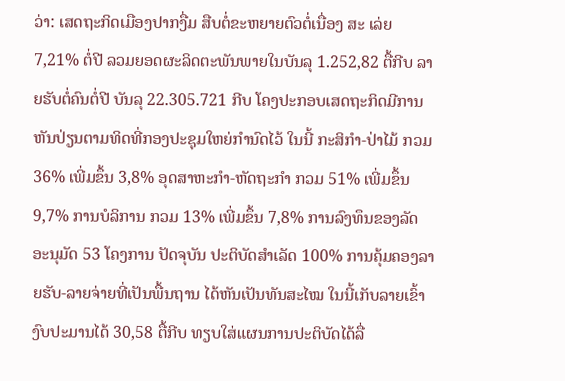ວ່າ: ເສດຖະກິດເມືອງປາກງື່ມ ສືບຕໍ່ຂະຫຍາຍຕົວຕໍ່ເນື່ອງ ສະ ເລ່ຍ 7,21% ຕໍ່ປີ ລວມຍອດຜະລິດຕະພັນພາຍໃນບັນລຸ 1.252,82 ຕື້ກີບ ລາຍຮັບຕໍ່ຄົນຕໍ່ປີ ບັນລຸ 22.305.721 ກີບ ໂຄງປະກອບເສດຖະກິດມີການຫັນປ່ຽນຕາມທິດທີ່ກອງປະຊຸມໃຫຍ່ກຳນົດໄວ້ ໃນນີ້ ກະສິກຳ-ປ່າໄມ້ ກວມ 36% ເພີ່ມຂຶ້ນ 3,8% ອຸດສາຫະກຳ-ຫັດຖະກຳ ກວມ 51% ເພີ່ມຂຶ້ນ 9,7% ການບໍລິການ ກວມ 13% ເພີ່ມຂຶ້ນ 7,8% ການລົງທຶນຂອງລັດ ອະນຸມັດ 53 ໂຄງການ ປັດຈຸບັນ ປະຕິບັດສຳເລັດ 100% ການຄຸ້ມຄອງລາຍຮັບ-ລາຍຈ່າຍທີ່ເປັນພື້ນຖານ ໄດ້ຫັນເປັນທັນສະໄໝ ໃນນີ້ເກັບລາຍເຂົ້າງົບປະມານໄດ້ 30,58 ຕື້ກີບ ທຽບໃສ່ແຜນການປະຕິບັດໄດ້ລື່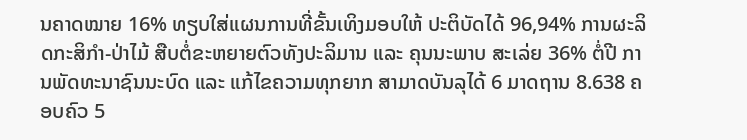ນຄາດໝາຍ 16% ທຽບໃສ່ແຜນການທີ່ຂັ້ນເທິງມອບໃຫ້ ປະຕິບັດໄດ້ 96,94% ການຜະລິດກະສິກຳ-ປ່າໄມ້ ສືບຕໍ່ຂະຫຍາຍຕົວທັງປະລິມານ ແລະ ຄຸນນະພາບ ສະເລ່ຍ 36% ຕໍ່ປີ ການພັດທະນາຊົນນະບົດ ແລະ ແກ້ໄຂຄວາມທຸກຍາກ ສາມາດບັນລຸໄດ້ 6 ມາດຖານ 8.638 ຄອບຄົວ 5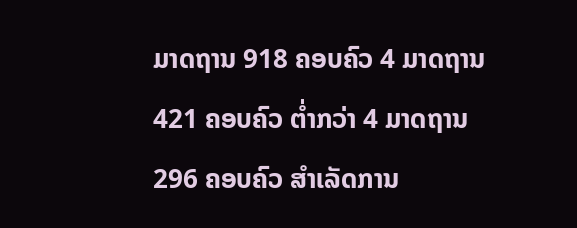ມາດຖານ 918 ຄອບຄົວ 4 ມາດຖານ 421 ຄອບຄົວ ຕ່ຳກວ່າ 4 ມາດຖານ 296 ຄອບຄົວ ສຳເລັດການ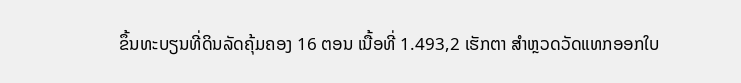ຂຶ້ນທະບຽນທີ່ດິນລັດຄຸ້ມຄອງ 16 ຕອນ ເນື້ອທີ່ 1.493,2 ເຮັກຕາ ສຳຫຼວດວັດແທກອອກໃບ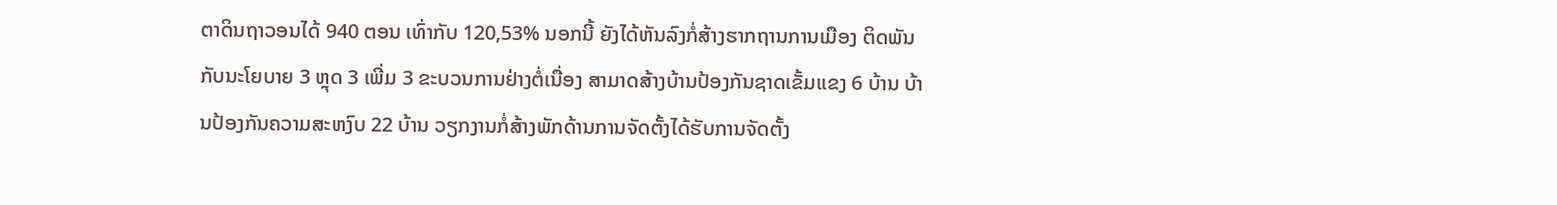ຕາດິນຖາວອນໄດ້ 940 ຕອນ ເທົ່າກັບ 120,53% ນອກນີ້ ຍັງໄດ້ຫັນລົງກໍ່ສ້າງຮາກຖານການເມືອງ ຕິດພັນກັບນະໂຍບາຍ 3 ຫຼຸດ 3 ເພີ່ມ 3 ຂະບວນການຢ່າງຕໍ່ເນື່ອງ ສາມາດສ້າງບ້ານປ້ອງກັນຊາດເຂັ້ມແຂງ 6 ບ້ານ ບ້ານປ້ອງກັນຄວາມສະຫງົບ 22 ບ້ານ ວຽກງານກໍ່ສ້າງພັກດ້ານການຈັດຕັ້ງໄດ້ຮັບການຈັດຕັ້ງ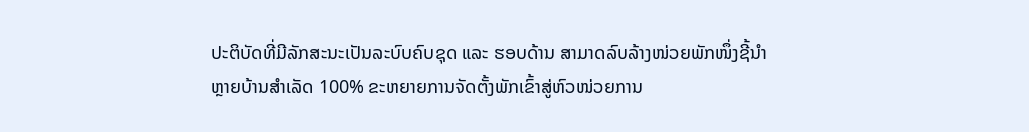ປະຕິບັດທີ່ມີລັກສະນະເປັນລະບົບຄົບຊຸດ ແລະ ຮອບດ້ານ ສາມາດລົບລ້າງໜ່ວຍພັກໜຶ່ງຊີ້ນຳຫຼາຍບ້ານສຳເລັດ 100% ຂະຫຍາຍການຈັດຕັ້ງພັກເຂົ້າສູ່ຫົວໜ່ວຍການ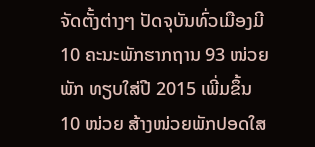ຈັດຕັ້ງຕ່າງໆ ປັດຈຸບັນທົ່ວເມືອງມີ 10 ຄະນະພັກຮາກຖານ 93 ໜ່ວຍພັກ ທຽບໃສ່ປີ 2015 ເພີ່ມຂຶ້ນ 10 ໜ່ວຍ ສ້າງໜ່ວຍພັກປອດໃສ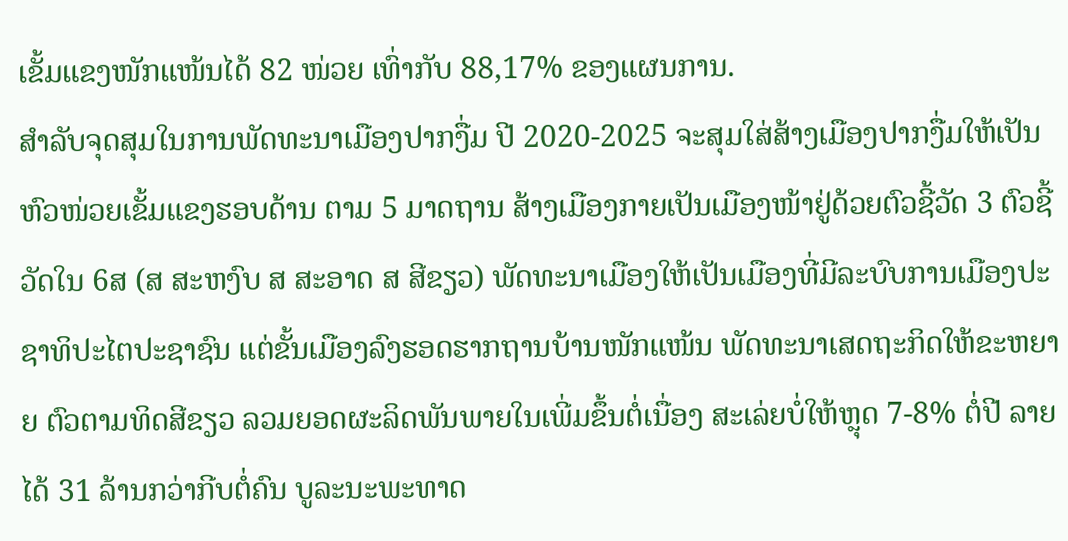ເຂັ້ມແຂງໜັກແໜ້ນໄດ້ 82 ໜ່ວຍ ເທົ່າກັບ 88,17% ຂອງແຜນການ.
ສຳລັບຈຸດສຸມໃນການພັດທະນາເມືອງປາກງື່ມ ປີ 2020-2025 ຈະສຸມໃສ່ສ້າງເມືອງປາກງື່ມໃຫ້ເປັນຫົວໜ່ວຍເຂັ້ມແຂງຮອບດ້ານ ຕາມ 5 ມາດຖານ ສ້າງເມືອງກາຍເປັນເມືອງໜ້າຢູ່ດ້ວຍຕົວຊີ້ວັດ 3 ຕົວຊີ້ວັດໃນ 6ສ (ສ ສະຫງົບ ສ ສະອາດ ສ ສີຂຽວ) ພັດທະນາເມືອງໃຫ້ເປັນເມືອງທີ່ມີລະບົບການເມືອງປະ ຊາທິປະໄຕປະຊາຊົນ ແຕ່ຂັ້ນເມືອງລົງຮອດຮາກຖານບ້ານໜັກແໜ້ນ ພັດທະນາເສດຖະກິດໃຫ້ຂະຫຍາຍ ຕົວຕາມທິດສີຂຽວ ລວມຍອດຜະລິດພັນພາຍໃນເພີ່ມຂຶ້ນຕໍ່ເນື່ອງ ສະເລ່ຍບໍ່ໃຫ້ຫຼຸດ 7-8% ຕໍ່ປີ ລາຍໄດ້ 31 ລ້ານກວ່າກີບຕໍ່ຄົນ ບູລະນະພະທາດ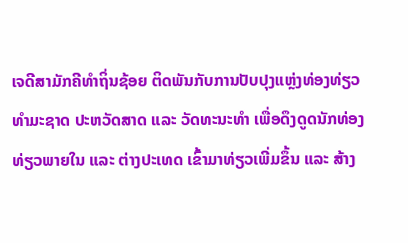ເຈດີສາມັກຄີທຳຖິ່ນຊ້ອຍ ຕິດພັນກັບການປັບປຸງແຫຼ່ງທ່ອງທ່ຽວທຳມະຊາດ ປະຫວັດສາດ ແລະ ວັດທະນະທຳ ເພື່ອດຶງດູດນັກທ່ອງທ່ຽວພາຍໃນ ແລະ ຕ່າງປະເທດ ເຂົ້າມາທ່ຽວເພີ່ມຂຶ້ນ ແລະ ສ້າງ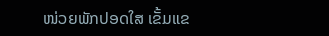ໜ່ວຍພັກປອດໃສ ເຂັ້ມແຂ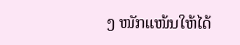ງ ໜັກແໜ້ນໃຫ້ໄດ້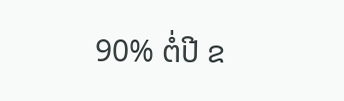90% ຕໍ່ປີ ຂ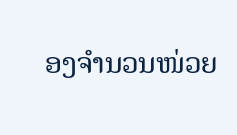ອງຈຳນວນໜ່ວຍ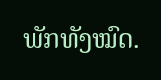ພັກທັງໝົດ.